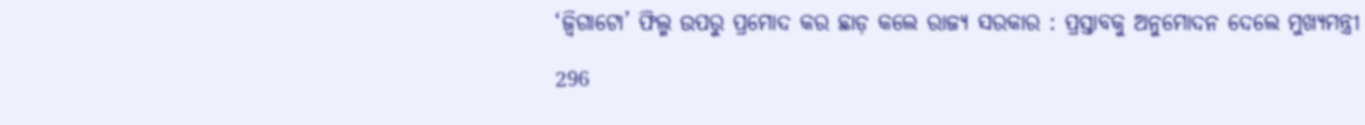‘ଜ୍ୱିଗାଟୋ’ ଫିଲ୍ମ ଉପରୁ ପ୍ରମୋଦ କର ଛାଡ଼ କଲେ ରାଜ୍ୟ ସରକାର : ପ୍ରସ୍ତାବକୁ ଅନୁମୋଦନ ଦେଲେ ମୁଖ୍ୟମନ୍ତ୍ରୀ

296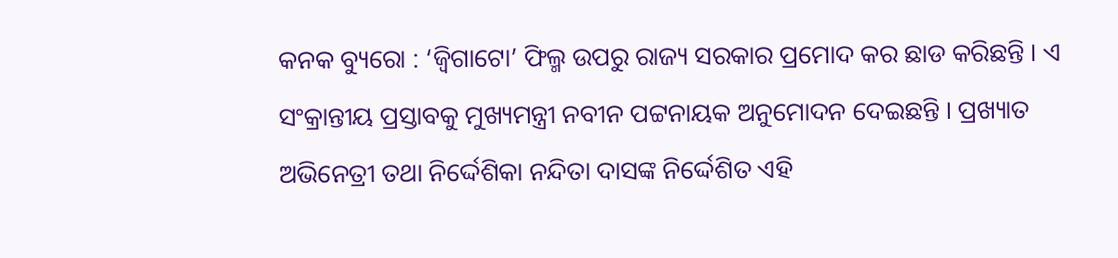କନକ ବ୍ୟୁରୋ : ‘ଜ୍ୱିଗାଟୋ’ ଫିଲ୍ମ ଉପରୁ ରାଜ୍ୟ ସରକାର ପ୍ରମୋଦ କର ଛାଡ କରିଛନ୍ତି । ଏ ସଂକ୍ରାନ୍ତୀୟ ପ୍ରସ୍ତାବକୁ ମୁଖ୍ୟମନ୍ତ୍ରୀ ନବୀନ ପଟ୍ଟନାୟକ ଅନୁମୋଦନ ଦେଇଛନ୍ତି । ପ୍ରଖ୍ୟାତ ଅଭିନେତ୍ରୀ ତଥା ନିର୍ଦ୍ଦେଶିକା ନନ୍ଦିତା ଦାସଙ୍କ ନିର୍ଦ୍ଦେଶିତ ଏହି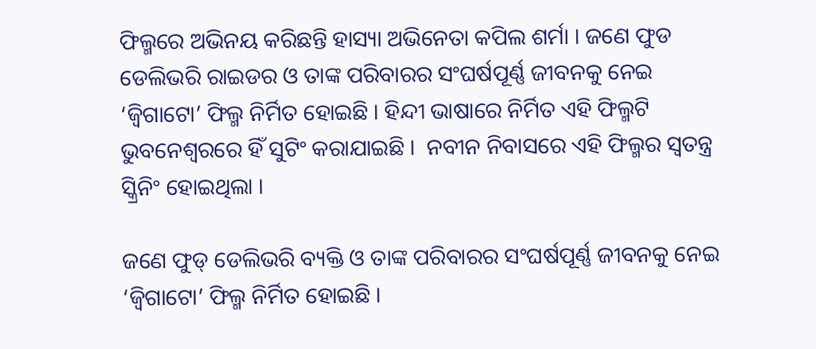ଫିଲ୍ମରେ ଅଭିନୟ କରିଛନ୍ତି ହାସ୍ୟା ଅଭିନେତା କପିଲ ଶର୍ମା । ଜଣେ ଫୁଡ ଡେଲିଭରି ରାଇଡର ଓ ତାଙ୍କ ପରିବାରର ସଂଘର୍ଷପୂର୍ଣ୍ଣ ଜୀବନକୁ ନେଇ ‘ଜ୍ୱିଗାଟୋ’ ଫିଲ୍ମ ନିର୍ମିତ ହୋଇଛି । ହିନ୍ଦୀ ଭାଷାରେ ନିର୍ମିତ ଏହି ଫିଲ୍ମଟି ଭୁବନେଶ୍ୱରରେ ହିଁ ସୁଟିଂ କରାଯାଇଛି ।  ନବୀନ ନିବାସରେ ଏହି ଫିଲ୍ମର ସ୍ୱତନ୍ତ୍ର ସ୍କ୍ରିନିଂ ହୋଇଥିଲା ।

ଜଣେ ଫୁଡ୍‌ ଡେଲିଭରି ବ୍ୟକ୍ତି ଓ ତାଙ୍କ ପରିବାରର ସଂଘର୍ଷପୂର୍ଣ୍ଣ ଜୀବନକୁ ନେଇ ‘ଜ୍ୱିଗାଟୋ’ ଫିଲ୍ମ ନିର୍ମିତ ହୋଇଛି ।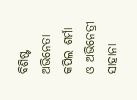ବିଶିଷ୍ଟ ଅଭିନେତା କପିଲ ଶର୍ମା ଓ ଅଭିନେତ୍ରୀ ସାହାନା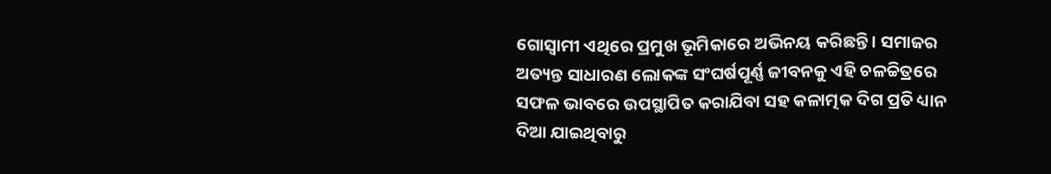ଗୋସ୍ବାମୀ ଏଥିରେ ପ୍ରମୁଖ ଭୂମିକାରେ ଅଭିନୟ କରିଛନ୍ତି । ସମାଜର ଅତ୍ୟନ୍ତ ସାଧାରଣ ଲୋକଙ୍କ ସଂଘର୍ଷପୂର୍ଣ୍ଣ ଜୀବନକୁ ଏହି ଚଳଚ୍ଚିତ୍ରରେ ସଫଳ ଭାବରେ ଉପସ୍ଥାପିତ କରାଯିବା ସହ କଳାତ୍ମକ ଦିଗ ପ୍ରତି ଧ୍ୟାନ ଦିଆ ଯାଇଥିବାରୁ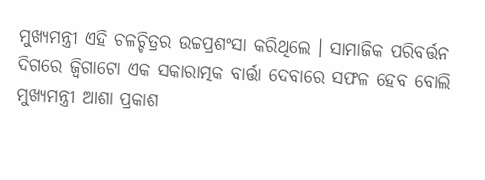ମୁଖ୍ୟମନ୍ତ୍ରୀ ଏହି ଚଳଚ୍ଚିତ୍ରର ଉଚ୍ଚପ୍ରଶଂସା କରିଥିଲେ । ସାମାଜିକ ପରିବର୍ତ୍ତନ ଦିଗରେ ଜ୍ବିଗାଟୋ ଏକ ସକାରାତ୍ମକ ବାର୍ତ୍ତା ଦେବାରେ ସଫଳ ହେବ ବୋଲି ମୁଖ୍ୟମନ୍ତ୍ରୀ ଆଶା ପ୍ରକାଶ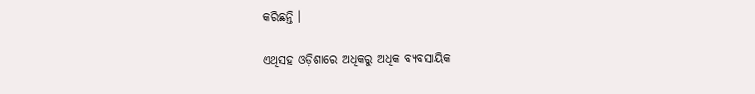କରିଛନ୍ତି ।

ଏଥିସହ ଓଡ଼ିଶାରେ ଅଧିକରୁ ଅଧିକ ବ୍ୟବସାୟିକ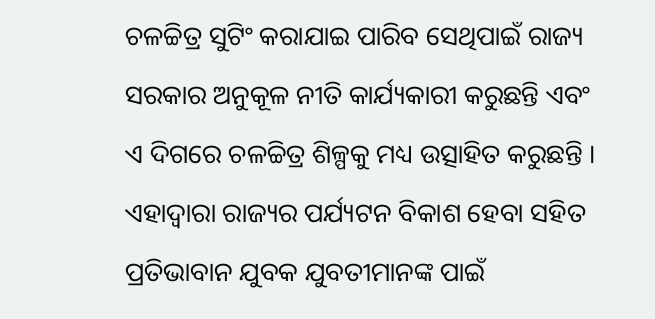ଚଳଚ୍ଚିତ୍ର ସୁଟିଂ କରାଯାଇ ପାରିବ ସେଥିପାଇଁ ରାଜ୍ୟ ସରକାର ଅନୁକୂଳ ନୀତି କାର୍ଯ୍ୟକାରୀ କରୁଛନ୍ତି ଏବଂ ଏ ଦିଗରେ ଚଳଚ୍ଚିତ୍ର ଶିଳ୍ପକୁ ମଧ୍ୟ ଉତ୍ସାହିତ କରୁଛନ୍ତି । ଏହାଦ୍ୱାରା ରାଜ୍ୟର ପର୍ଯ୍ୟଟନ ବିକାଶ ହେବା ସହିତ ପ୍ରତିଭାବାନ ଯୁବକ ଯୁବତୀମାନଙ୍କ ପାଇଁ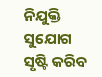ନିଯୁକ୍ତି ସୁଯୋଗ ସୃଷ୍ଟି କରିବ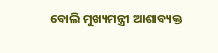ବୋଲି ମୁଖ୍ୟମନ୍ତ୍ରୀ ଆଶାବ୍ୟକ୍ତ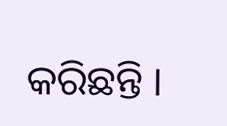କରିଛନ୍ତି ।